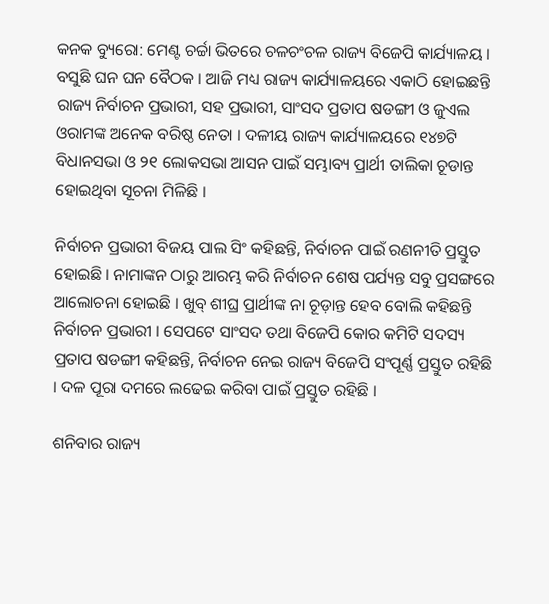କନକ ବ୍ୟୁରୋ: ମେଣ୍ଟ ଚର୍ଚ୍ଚା ଭିତରେ ଚଳଚଂଚଳ ରାଜ୍ୟ ବିଜେପି କାର୍ଯ୍ୟାଳୟ । ବସୁଛି ଘନ ଘନ ବୈଠକ । ଆଜି ମଧ୍ୟ ରାଜ୍ୟ କାର୍ଯ୍ୟାଳୟରେ ଏକାଠି ହୋଇଛନ୍ତି ରାଜ୍ୟ ନିର୍ବାଚନ ପ୍ରଭାରୀ, ସହ ପ୍ରଭାରୀ, ସାଂସଦ ପ୍ରତାପ ଷଡଙ୍ଗୀ ଓ ଜୁଏଲ ଓରାମଙ୍କ ଅନେକ ବରିଷ୍ଠ ନେତା । ଦଳୀୟ ରାଜ୍ୟ କାର୍ଯ୍ୟାଳୟରେ ୧୪୭ଟି ବିଧାନସଭା ଓ ୨୧ ଲୋକସଭା ଆସନ ପାଇଁ ସମ୍ଭାବ୍ୟ ପ୍ରାର୍ଥୀ ତାଲିକା ଚୂଡାନ୍ତ ହୋଇଥିବା ସୂଚନା ମିଳିଛି ।

ନିର୍ବାଚନ ପ୍ରଭାରୀ ବିଜୟ ପାଲ ସିଂ କହିଛନ୍ତି, ନିର୍ବାଚନ ପାଇଁ ରଣନୀତି ପ୍ରସ୍ତୁତ ହୋଇଛି । ନାମାଙ୍କନ ଠାରୁ ଆରମ୍ଭ କରି ନିର୍ବାଚନ ଶେଷ ପର୍ଯ୍ୟନ୍ତ ସବୁ ପ୍ରସଙ୍ଗରେ ଆଲୋଚନା ହୋଇଛି । ଖୁବ୍ ଶୀଘ୍ର ପ୍ରାର୍ଥୀଙ୍କ ନା ଚୂଡ଼ାନ୍ତ ହେବ ବୋଲି କହିଛନ୍ତି ନିର୍ବାଚନ ପ୍ରଭାରୀ । ସେପଟେ ସାଂସଦ ତଥା ବିଜେପି କୋର କମିଟି ସଦସ୍ୟ ପ୍ରତାପ ଷଡଙ୍ଗୀ କହିଛନ୍ତି, ନିର୍ବାଚନ ନେଇ ରାଜ୍ୟ ବିଜେପି ସଂପୂର୍ଣ୍ଣ ପ୍ରସ୍ତୁତ ରହିଛି । ଦଳ ପୂରା ଦମରେ ଲଢେଇ କରିବା ପାଇଁ ପ୍ରସ୍ତୁତ ରହିଛି ।

ଶନିବାର ରାଜ୍ୟ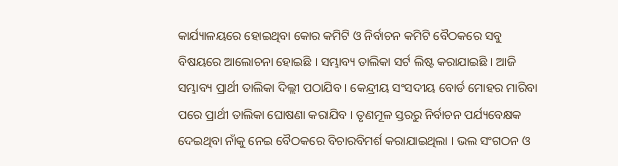କାର୍ଯ୍ୟାଳୟରେ ହୋଇଥିବା କୋର କମିଟି ଓ ନିର୍ବାଚନ କମିଟି ବୈଠକରେ ସବୁ ବିଷୟରେ ଆଲୋଚନା ହୋଇଛି । ସମ୍ଭାବ୍ୟ ତାଲିକା ସର୍ଟ ଲିଷ୍ଟ କରାଯାଇଛି । ଆଜି ସମ୍ଭାବ୍ୟ ପ୍ରାର୍ଥୀ ତାଲିକା ଦିଲ୍ଲୀ ପଠାଯିବ । କେନ୍ଦ୍ରୀୟ ସଂସଦୀୟ ବୋର୍ଡ ମୋହର ମାରିବା ପରେ ପ୍ରାର୍ଥୀ ତାଲିକା ଘୋଷଣା କରାଯିବ । ତୃଣମୂଳ ସ୍ତରରୁ ନିର୍ବାଚନ ପର୍ଯ୍ୟବେକ୍ଷକ ଦେଇଥିବା ନାଁକୁ ନେଇ ବୈଠକରେ ବିଚାରବିମର୍ଶ କରାଯାଇଥିଲା । ଭଲ ସଂଗଠନ ଓ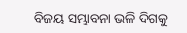ବିଜୟ ସମ୍ଭାବନା ଭଳି ଦିଗକୁ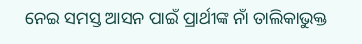ନେଇ ସମସ୍ତ ଆସନ ପାଇଁ ପ୍ରାର୍ଥୀଙ୍କ ନାଁ ତାଲିକାଭୁକ୍ତ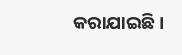କରାଯାଇଛି ।